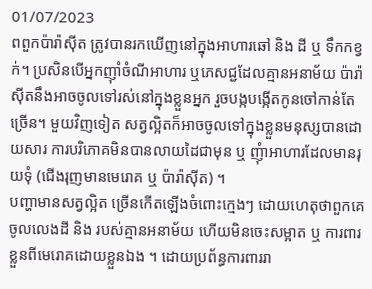01/07/2023
ពពួកប៉ារ៉ាស៊ីត ត្រូវបានរកឃើញនៅក្នុងអាហារឆៅ និង ដី ឬ ទឹកកខ្វក់។ ប្រសិនបើអ្នកញ៉ាំចំណីអាហារ ឬភេសជ្ជដែលគ្មានអនាម័យ ប៉ារ៉ាស៊ីតនឹងអាចចូលទៅរស់នៅក្នុងខ្លួនអ្នក រួចបង្កបង្កើតកូនចៅកាន់តែច្រើន។ មួយវិញទៀត សត្វល្អិតក៏អាចចូលទៅក្នុងខ្លួនមនុស្សបានដោយសារ ការបរិភោគមិនបានលាយដៃជាមុន ឬ ញុំាអាហារដែលមានរុយទុំ (ជើងរុញមានមេរោគ ឬ ប៉ារ៉ាស៊ីត) ។
បញ្ហាមានសត្វល្អិត ច្រើនកើតឡើងចំពោះក្មេងៗ ដោយហេតុថាពួកគេចូលលេងដី និង របស់គ្មានអនាម័យ ហើយមិនចេះសម្អាត ឬ ការពារខ្លួនពីមេរោគដោយខ្លួនឯង ។ ដោយប្រព័ន្ធការពាររា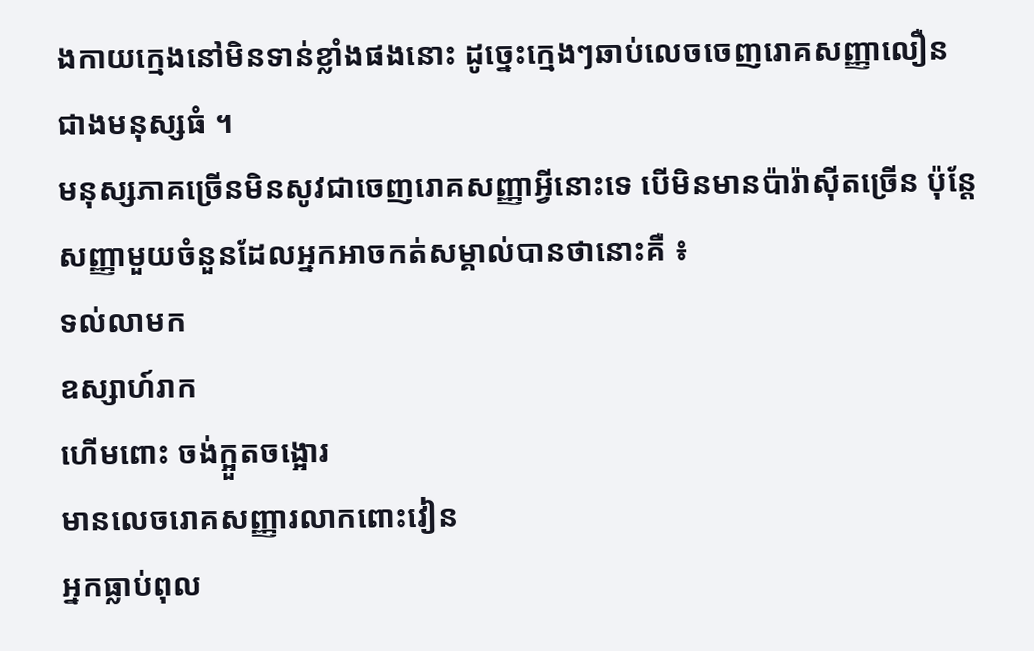ងកាយក្មេងនៅមិនទាន់ខ្លាំងផងនោះ ដូច្នេះក្មេងៗឆាប់លេចចេញរោគសញ្ញាលឿនជាងមនុស្សធំ ។
មនុស្សភាគច្រើនមិនសូវជាចេញរោគសញ្ញាអ្វីនោះទេ បើមិនមានប៉ារ៉ាស៊ីតច្រើន ប៉ុន្តែសញ្ញាមួយចំនួនដែលអ្នកអាចកត់សម្គាល់បានថានោះគឺ ៖
ទល់លាមក
ឧស្សាហ៍រាក
ហើមពោះ ចង់ក្អួតចង្អោរ
មានលេចរោគសញ្ញារលាកពោះវៀន
អ្នកធ្លាប់ពុល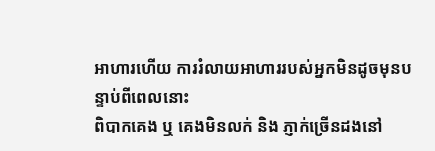អាហារហើយ ការរំលាយអាហាររបស់អ្នកមិនដូចមុនបន្ទាប់ពីពេលនោះ
ពិបាកគេង ឬ គេងមិនលក់ និង ភ្ញាក់ច្រើនដងនៅ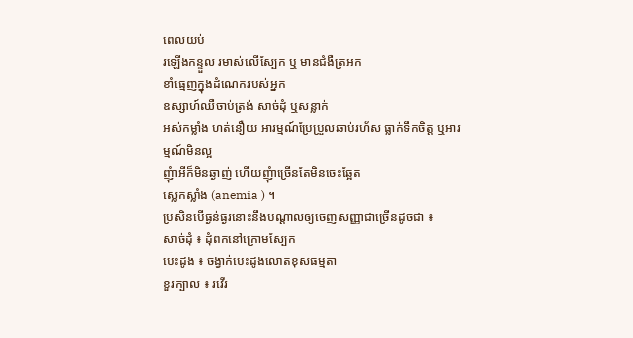ពេលយប់
រឡើងកន្ទួល រមាស់លើស្បែក ឬ មានជំងឺត្រអក
ខាំធ្មេញក្នុងដំណេករបស់អ្នក
ឧស្សាហ៍ឈឺចាប់ត្រង់ សាច់ដុំ ឬសន្លាក់
អស់កម្លាំង ហត់នឿយ អារម្មណ៍ប្រែប្រួលឆាប់រហ័ស ធ្លាក់ទឹកចិត្ត ឬអារម្មណ៍មិនល្អ
ញុំាអីក៏មិនឆ្ងាញ់ ហើយញុំាច្រើនតែមិនចេះឆ្អែត
ស្លេកស្លាំង (anemia ) ។
ប្រសិនបើធ្ងន់ធ្ងរនោះនឹងបណ្ដាលឲ្យចេញសញ្ញាជាច្រើនដូចជា ៖
សាច់ដុំ ៖ ដុំពកនៅក្រោមស្បែក
បេះដូង ៖ ចង្វាក់បេះដូងលោតខុសធម្មតា
ខួរក្បាល ៖ រវើរ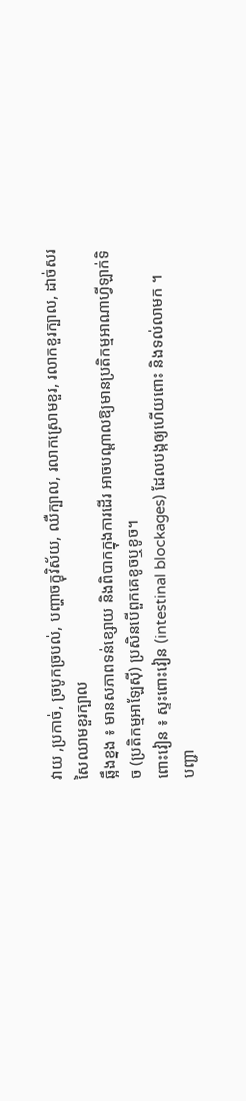វាយ ,ប្រកាច់, ច្របូកច្របល់, បញ្ហាចក្ខុវិស័យ, ឈឺក្បាល, រលាកស្រោមខួរ, រលាកខួរក្បាល, ដាច់សរសៃឈាមខួរក្បាល
ឆ្អឹងខ្នង ៖ មានសភាពទន់ខ្សោយ និងពិបាកក្នុងការដើរ អាចបណ្តាលឱ្យមានប្រតិកម្មអាណាហ្វីឡាក់ទិច (ប្រតិកម្មអាឡែស៊ី) ប្រសិនបើពួកគេខូចឬខូច។
ពោះវៀន ៖ ស្ទះពោះវៀន (intestinal blockages) ដែលបង្កឲ្យហើយពោះ និងទល់លាមក ។
បញ្ជា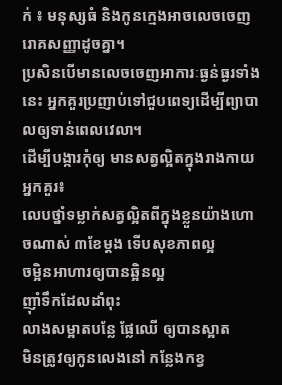ក់ ៖ មនុស្សធំ និងកូនក្មេងអាចលេចចេញរោគសញ្ញាដូចគ្នា។
ប្រសិនបើមានលេចចេញអាការៈធ្ងន់ធ្ងរទាំងនេះ អ្នកគួរប្រញាប់ទៅជួបពេទ្យដើម្បីព្យាបាលឲ្យទាន់ពេលវេលា។
ដើម្បីបង្ការកុំឲ្យ មានសត្វល្អិតក្នុងរាងកាយអ្នកគួរ៖
លេបថ្នាំទម្លាក់សត្វល្អិតពីក្នុងខ្លួនយ៉ាងហោចណាស់ ៣ខែម្ដង ទើបសុខភាពល្អ
ចម្អិនអាហារឲ្យបានឆ្អិនល្អ
ញ៉ាំទឹកដែលដាំពុះ
លាងសម្អាតបន្លែ ផ្លែឈើ ឲ្យបានស្អាត
មិនត្រូវឲ្យកូនលេងនៅ កន្លែងកខ្វ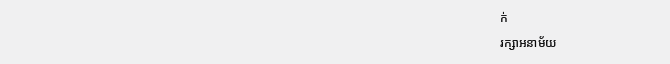ក់
រក្សាអនាម័យ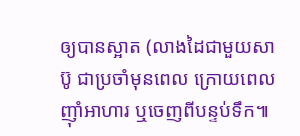ឲ្យបានស្អាត (លាងដៃជាមួយសាប៊ូ ជាប្រចាំមុនពេល ក្រោយពេល ញ៉ាំអាហារ ឬចេញពីបន្ទប់ទឹក៕